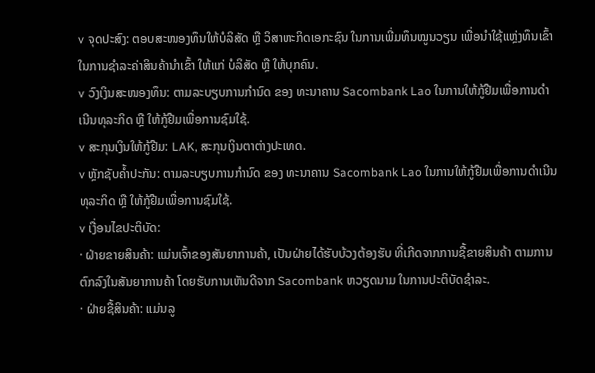v ຈຸດປະສົງ: ຕອບສະໜອງທຶນໃຫ້ບໍລິສັດ ຫຼື ວິສາຫະກິດເອກະຊົນ ໃນການເພີ່ມທຶນໝູນວຽນ ເພື່ອນໍາໃຊ້ແຫຼ່ງທຶນເຂົ້າໃນການຊໍາລະຄ່າສິນຄ້ານໍາເຂົ້າ ໃຫ້ແກ່ ບໍລິສັດ ຫຼື ໃຫ້ບຸກຄົນ.
v ວົງເງິນສະໜອງທຶນ: ຕາມລະບຽບການກໍານົດ ຂອງ ທະນາຄານ Sacombank Lao ໃນການໃຫ້ກູ້ຢືມເພື່ອການດຳເນີນທຸລະກິດ ຫຼື ໃຫ້ກູ້ຢືມເພື່ອການຊົມໃຊ້.
v ສະກຸນເງິນໃຫ້ກູ້ຢືມ: LAK, ສະກຸນເງິນຕາຕ່າງປະເທດ.
v ຫຼັກຊັບຄໍ້າປະກັນ: ຕາມລະບຽບການກຳນົດ ຂອງ ທະນາຄານ Sacombank Lao ໃນການໃຫ້ກູ້ຢືມເພື່ອການດຳເນີນທຸລະກິດ ຫຼື ໃຫ້ກູ້ຢືມເພື່ອການຊົມໃຊ້.
v ເງື່ອນໄຂປະຕິບັດ:
· ຝ່າຍຂາຍສິນຄ້າ: ແມ່ນເຈົ້າຂອງສັນຍາການຄ້າ, ເປັນຝ່າຍໄດ້ຮັບບ້ວງຕ້ອງຮັບ ທີ່ເກີດຈາກການຊື້ຂາຍສິນຄ້າ ຕາມການຕົກລົງໃນສັນຍາການຄ້າ ໂດຍຮັບການເຫັນດີຈາກ Sacombank ຫວຽດນາມ ໃນການປະຕິບັດຊໍາລະ.
· ຝ່າຍຊື້ສິນຄ້າ: ແມ່ນລູ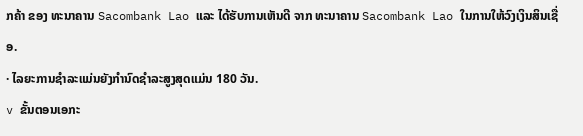ກຄ້າ ຂອງ ທະນາຄານ Sacombank Lao ແລະ ໄດ້ຮັບການເຫັນດີ ຈາກ ທະນາຄານ Sacombank Lao ໃນການໃຫ້ວົງເງິນສິນເຊື່ອ.
· ໄລຍະການຊຳລະແມ່ນຍັງກຳນົດຊຳລະສູງສຸດແມ່ນ 180 ວັນ.
v ຂັ້ນຕອນເອກະ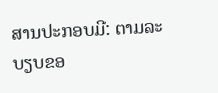ສານປະກອບມີ: ຕາມລະບຽບຂອ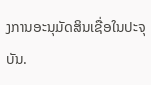ງການອະນຸມັດສິນເຊື່ອໃນປະຈຸບັນ.